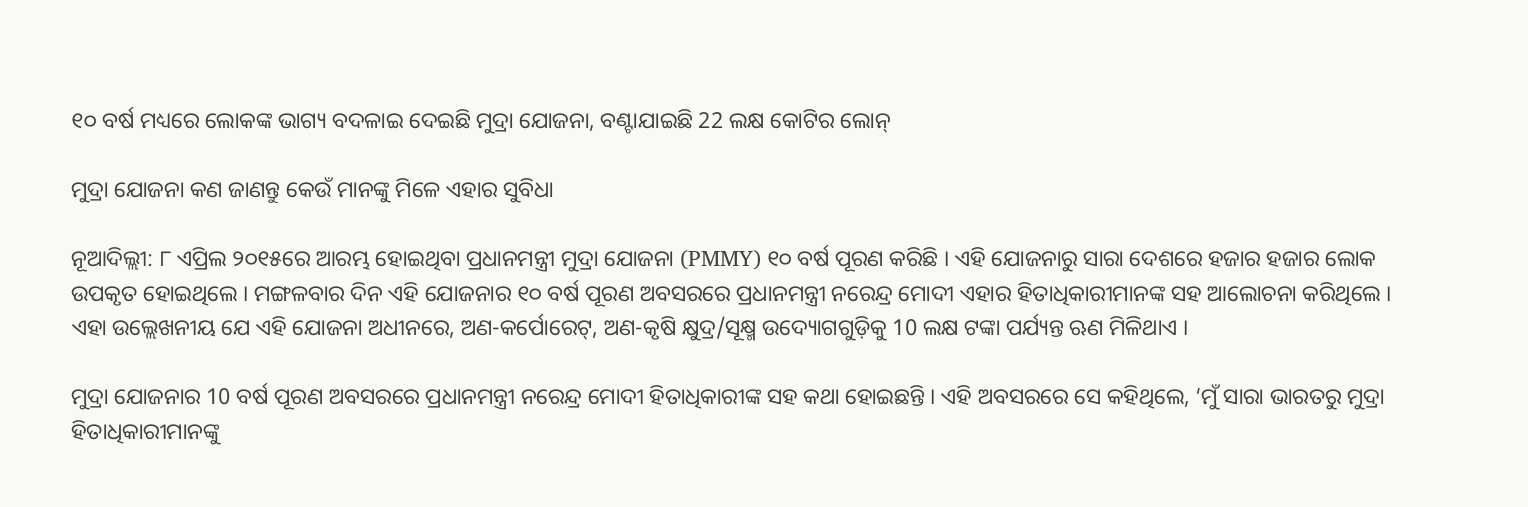୧୦ ବର୍ଷ ମଧ୍ୟରେ ଲୋକଙ୍କ ଭାଗ୍ୟ ବଦଳାଇ ଦେଇଛି ମୁଦ୍ରା ଯୋଜନା, ବଣ୍ଟାଯାଇଛି 22 ଲକ୍ଷ କୋଟିର ଲୋନ୍

ମୁଦ୍ରା ଯୋଜନା କଣ ଜାଣନ୍ତୁ କେଉଁ ମାନଙ୍କୁ ମିଳେ ଏହାର ସୁବିଧା

ନୂଆଦିଲ୍ଲୀ: ୮ ଏପ୍ରିଲ ୨୦୧୫ରେ ଆରମ୍ଭ ହୋଇଥିବା ପ୍ରଧାନମନ୍ତ୍ରୀ ମୁଦ୍ରା ଯୋଜନା (PMMY) ୧୦ ବର୍ଷ ପୂରଣ କରିଛି । ଏହି ଯୋଜନାରୁ ସାରା ଦେଶରେ ହଜାର ହଜାର ଲୋକ ଉପକୃତ ହୋଇଥିଲେ । ମଙ୍ଗଳବାର ଦିନ ଏହି ଯୋଜନାର ୧୦ ବର୍ଷ ପୂରଣ ଅବସରରେ ପ୍ରଧାନମନ୍ତ୍ରୀ ନରେନ୍ଦ୍ର ମୋଦୀ ଏହାର ହିତାଧିକାରୀମାନଙ୍କ ସହ ଆଲୋଚନା କରିଥିଲେ । ଏହା ଉଲ୍ଲେଖନୀୟ ଯେ ଏହି ଯୋଜନା ଅଧୀନରେ, ଅଣ-କର୍ପୋରେଟ୍, ଅଣ-କୃଷି କ୍ଷୁଦ୍ର/ସୂକ୍ଷ୍ମ ଉଦ୍ୟୋଗଗୁଡ଼ିକୁ 10 ଲକ୍ଷ ଟଙ୍କା ପର୍ଯ୍ୟନ୍ତ ଋଣ ମିଳିଥାଏ ।

ମୁଦ୍ରା ଯୋଜନାର 10 ବର୍ଷ ପୂରଣ ଅବସରରେ ପ୍ରଧାନମନ୍ତ୍ରୀ ନରେନ୍ଦ୍ର ମୋଦୀ ହିତାଧିକାରୀଙ୍କ ସହ କଥା ହୋଇଛନ୍ତି । ଏହି ଅବସରରେ ସେ କହିଥିଲେ, ‘ମୁଁ ସାରା ଭାରତରୁ ମୁଦ୍ରା ହିତାଧିକାରୀମାନଙ୍କୁ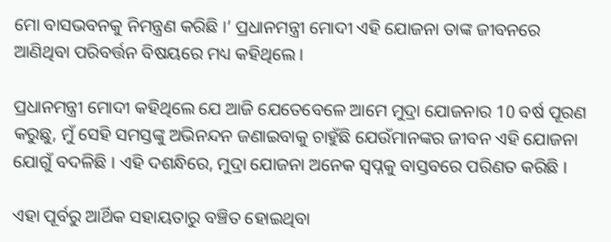ମୋ ବାସଭବନକୁ ନିମନ୍ତ୍ରଣ କରିଛି ।’ ପ୍ରଧାନମନ୍ତ୍ରୀ ମୋଦୀ ଏହି ଯୋଜନା ତାଙ୍କ ଜୀବନରେ ଆଣିଥିବା ପରିବର୍ତ୍ତନ ବିଷୟରେ ମଧ୍ୟ କହିଥିଲେ ।

ପ୍ରଧାନମନ୍ତ୍ରୀ ମୋଦୀ କହିଥିଲେ ଯେ ଆଜି ଯେତେବେଳେ ଆମେ ମୁଦ୍ରା ଯୋଜନାର 10 ବର୍ଷ ପୂରଣ କରୁଛୁ, ମୁଁ ସେହି ସମସ୍ତଙ୍କୁ ଅଭିନନ୍ଦନ ଜଣାଇବାକୁ ଚାହୁଁଛି ଯେଉଁମାନଙ୍କର ଜୀବନ ଏହି ଯୋଜନା ଯୋଗୁଁ ବଦଳିଛି । ଏହି ଦଶନ୍ଧିରେ, ମୁଦ୍ରା ଯୋଜନା ଅନେକ ସ୍ୱପ୍ନକୁ ବାସ୍ତବରେ ପରିଣତ କରିଛି ।

ଏହା ପୂର୍ବରୁ ଆର୍ଥିକ ସହାୟତାରୁ ବଞ୍ଚିତ ହୋଇଥିବା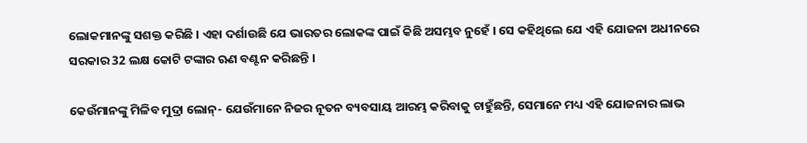ଲୋକମାନଙ୍କୁ ସଶକ୍ତ କରିଛି । ଏହା ଦର୍ଶାଉଛି ଯେ ଭାରତର ଲୋକଙ୍କ ପାଇଁ କିଛି ଅସମ୍ଭବ ନୁହେଁ । ସେ କହିଥିଲେ ଯେ ଏହି ଯୋଜନା ଅଧୀନରେ ସରକାର 32 ଲକ୍ଷ କୋଟି ଟଙ୍କାର ଋଣ ବଣ୍ଟନ କରିଛନ୍ତି ।

କେଉଁମାନଙ୍କୁ ମିଳିବ ମୁଦ୍ରା ଲୋନ୍- ଯେଉଁମାନେ ନିଜର ନୂତନ ବ୍ୟବସାୟ ଆରମ୍ଭ କରିବାକୁ ଚାହୁଁଛନ୍ତି, ସେମାନେ ମଧ୍ୟ ଏହି ଯୋଜନାର ଲାଭ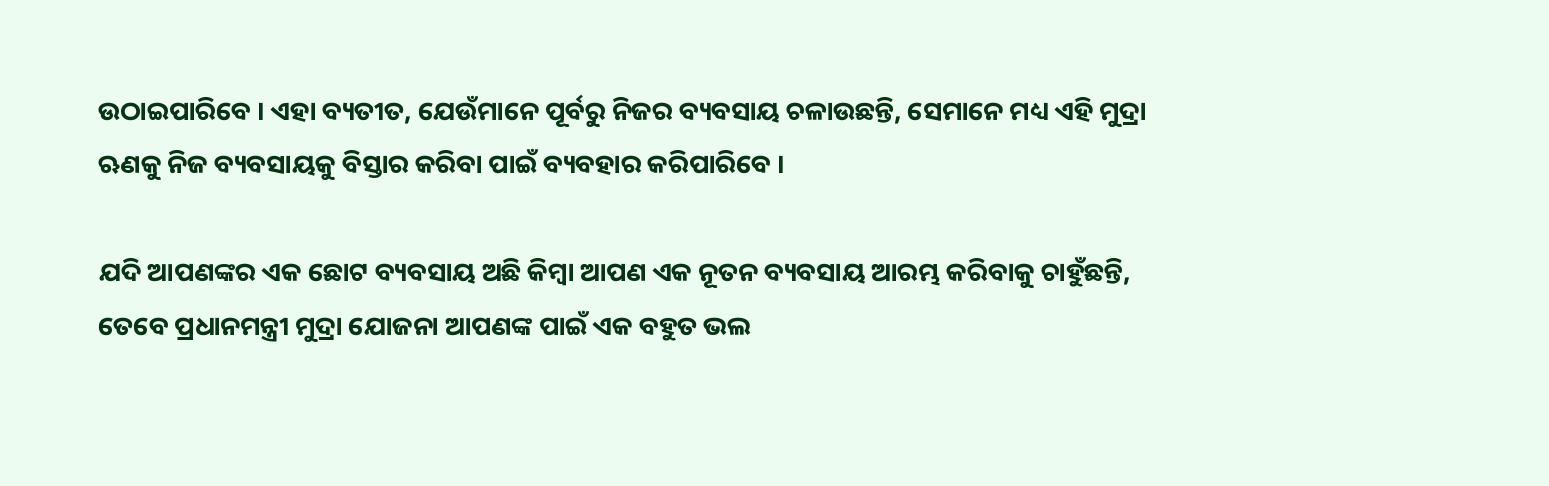ଉଠାଇପାରିବେ । ଏହା ବ୍ୟତୀତ, ଯେଉଁମାନେ ପୂର୍ବରୁ ନିଜର ବ୍ୟବସାୟ ଚଳାଉଛନ୍ତି, ସେମାନେ ମଧ୍ୟ ଏହି ମୁଦ୍ରା ଋଣକୁ ନିଜ ବ୍ୟବସାୟକୁ ବିସ୍ତାର କରିବା ପାଇଁ ବ୍ୟବହାର କରିପାରିବେ ।

ଯଦି ଆପଣଙ୍କର ଏକ ଛୋଟ ବ୍ୟବସାୟ ଅଛି କିମ୍ବା ଆପଣ ଏକ ନୂତନ ବ୍ୟବସାୟ ଆରମ୍ଭ କରିବାକୁ ଚାହୁଁଛନ୍ତି, ତେବେ ପ୍ରଧାନମନ୍ତ୍ରୀ ମୁଦ୍ରା ଯୋଜନା ଆପଣଙ୍କ ପାଇଁ ଏକ ବହୁତ ଭଲ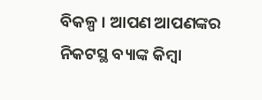ବିକଳ୍ପ । ଆପଣ ଆପଣଙ୍କର ନିକଟସ୍ଥ ବ୍ୟାଙ୍କ କିମ୍ବା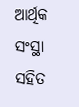ଆର୍ଥିକ ସଂସ୍ଥା ସହିତ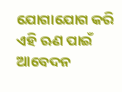ଯୋଗାଯୋଗ କରି ଏହି ଋଣ ପାଇଁ ଆବେଦନ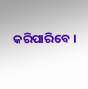କରିପାରିବେ ।